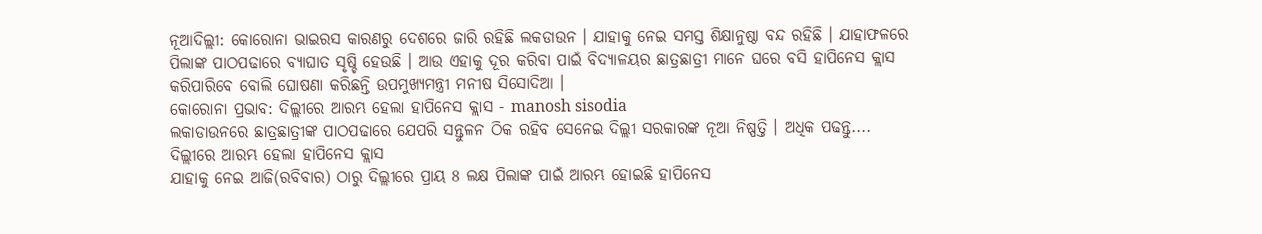ନୂଆଦିଲ୍ଲୀ: କୋରୋନା ଭାଇରସ କାରଣରୁ ଦେଶରେ ଜାରି ରହିଛି ଲକଡାଉନ । ଯାହାକୁ ନେଇ ସମସ୍ତ ଶିକ୍ଷାନୁଷ୍ଠା ବନ୍ଦ ରହିଛି । ଯାହାଫଳରେ ପିଲାଙ୍କ ପାଠପଢାରେ ବ୍ୟାଘାତ ସୃଷ୍ଚି ହେଉଛି । ଆଉ ଏହାକୁ ଦୂର କରିବା ପାଇଁ ବିଦ୍ୟାଳୟର ଛାତ୍ରଛାତ୍ରୀ ମାନେ ଘରେ ବସି ହାପିନେସ କ୍ଲାସ କରିପାରିବେ ବୋଲି ଘୋଷଣା କରିଛନ୍ତି ଉପମୁଖ୍ୟମନ୍ତ୍ରୀ ମନୀଷ ସିସୋଦିଆ ।
କୋରୋନା ପ୍ରଭାବ: ଦିଲ୍ଲୀରେ ଆରମ୍ଭ ହେଲା ହାପିନେସ କ୍ଲାସ - manosh sisodia
ଲକାଡାଉନରେ ଛାତ୍ରଛାତ୍ରୀଙ୍କ ପାଠପଢାରେ ଯେପରି ସନ୍ତୁଳନ ଠିକ ରହିବ ସେନେଇ ଦିଲ୍ଲୀ ସରକାରଙ୍କ ନୂଆ ନିଷ୍ପତ୍ତି । ଅଧିକ ପଢନ୍ତୁ....
ଦିଲ୍ଲୀରେ ଆରମ୍ଭ ହେଲା ହାପିନେସ କ୍ଲାସ
ଯାହାକୁ ନେଇ ଆଜି(ରବିବାର) ଠାରୁ ଦିଲ୍ଲୀରେ ପ୍ରାୟ 8 ଲକ୍ଷ ପିଲାଙ୍କ ପାଇଁ ଆରମ୍ଭ ହୋଇଛି ହାପିନେସ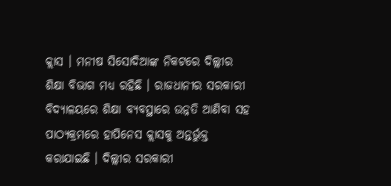କ୍ଲାସ । ମନୀଷ ସିସୋଦିଆଙ୍କ ନିକଟରେ ଦିଲ୍ଲୀର ଶିକ୍ଷା ବିଭାଗ ମଧ୍ୟ ରହିଛି । ରାଜଧାନୀର ସରକାରୀ ବିଦ୍ୟାଳୟରେ ଶିକ୍ଷା ବ୍ୟବସ୍ଥାରେ ଉନ୍ନତି ଆଣିବା ସହ ପାଠ୍ୟକ୍ରମରେ ହାପିନେସ କ୍ଲାସକୁ ଅନ୍ତର୍ଭୁକ୍ତ କରାଯାଇଛି । ଦିଲ୍ଲୀର ସରକାରୀ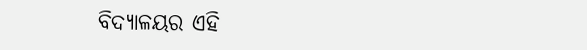ବିଦ୍ୟାଳୟର ଏହି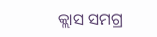କ୍ଲାସ ସମଗ୍ର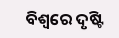ବିଶ୍ୱରେ ଦୃଷ୍ଟି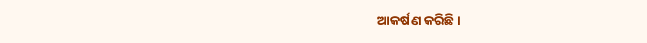ଆକର୍ଷଣ କରିଛି ।